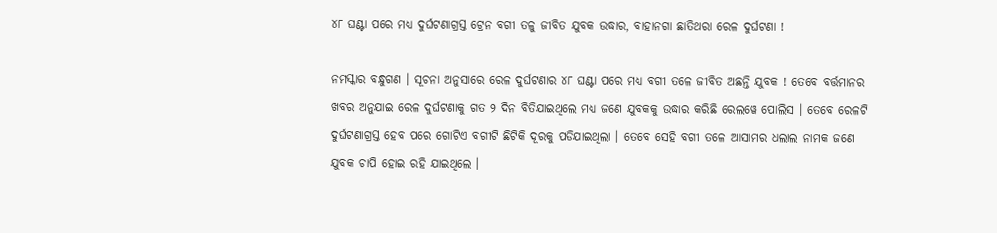୪୮ ଘଣ୍ଟା ପରେ ମଧ୍ୟ ଦୁର୍ଘଟଣାଗ୍ରସ୍ତ ଟ୍ରେନ ବଗୀ ତଳୁ ଜୀବିତ ଯୁବକ ଉଦ୍ଧାର, ବାହାନଗା ଛାତିଥରା ରେଳ ଦୁର୍ଘଟଣା !

ନମସ୍କାର ବନ୍ଧୁଗଣ । ସୂଚନା ଅନୁସାରେ ରେଳ ଦୁର୍ଘଟଣାର ୪୮ ଘଣ୍ଟା ପରେ ମଧ୍ୟ ବଗୀ ତଳେ ଜୀବିତ ଅଛନ୍ତି ଯୁବକ ! ତେବେ ବର୍ତ୍ତମାନର ଖବର ଅନୁଯାଇ ରେଳ ଦୁର୍ଘଟଣାକୁ ଗତ ୨ ଦିନ ବିତିଯାଇଥିଲେ ମଧ୍ୟ ଜଣେ ଯୁବକକୁ ଉଦ୍ଧାର କରିଛି ରେଲୱେ ପୋଲିସ । ତେବେ ରେଳଟି ଦୁର୍ଘଟଣାଗ୍ରସ୍ତ ହେବ ପରେ ଗୋଟିଏ ବଗୀଟି ଛିଟିକି ଦୂରକୁ ପଡିଯାଇଥିଲା । ତେବେ ସେହି ବଗୀ ତଳେ ଆସାମର ଧଲାଲ ନାମକ ଜଣେ ଯୁବକ ଚାପି ହୋଇ ରହି ଯାଇଥିଲେ ।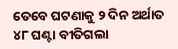ତେବେ ଘଟଣାକୁ ୨ ଦିନ ଅର୍ଥାତ ୪୮ ଘଣ୍ଟା ବୀତିଗଲା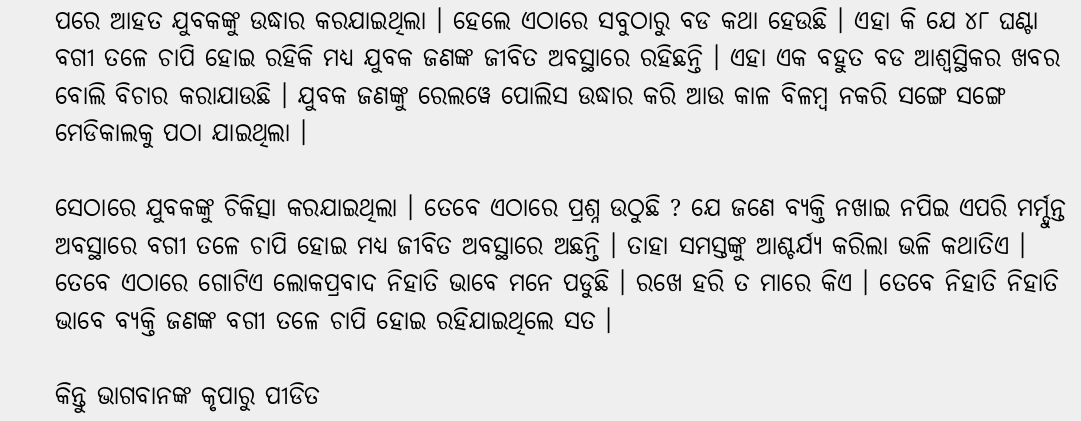ପରେ ଆହତ ଯୁବକଙ୍କୁ ଉଦ୍ଧାର କରଯାଇଥିଲା । ହେଲେ ଏଠାରେ ସବୁଠାରୁ ବଡ କଥା ହେଉଛି । ଏହା କି ଯେ ୪୮ ଘଣ୍ଟା ବଗୀ ତଳେ ଚାପି ହୋଇ ରହିକି ମଧ୍ୟ ଯୁବକ ଜଣଙ୍କ ଜୀବିତ ଅବସ୍ଥାରେ ରହିଛନ୍ତି । ଏହା ଏକ ବହୁତ ବଡ ଆଶ୍ବସ୍ଥିକର ଖବର ବୋଲି ବିଚାର କରାଯାଉଛି । ଯୁବକ ଜଣଙ୍କୁ ରେଲୱେ ପୋଲିସ ଉଦ୍ଧାର କରି ଆଉ କାଳ ବିଳମ୍ବ ନକରି ସଙ୍ଗେ ସଙ୍ଗେ ମେଡିକାଲକୁ ପଠା ଯାଇଥିଲା ।

ସେଠାରେ ଯୁବକଙ୍କୁ ଚିକିତ୍ସା କରଯାଇଥିଲା । ତେବେ ଏଠାରେ ପ୍ରଶ୍ନ ଉଠୁଛି ? ଯେ ଜଣେ ବ୍ୟକ୍ତି ନଖାଇ ନପିଇ ଏପରି ମର୍ମ୍ଦୁନ୍ତ ଅବସ୍ଥାରେ ବଗୀ ତଳେ ଚାପି ହୋଇ ମଧ୍ୟ ଜୀବିତ ଅବସ୍ଥାରେ ଅଛନ୍ତି । ତାହା ସମସ୍ତଙ୍କୁ ଆଶ୍ଚର୍ଯ୍ୟ କରିଲା ଭଳି କଥାତିଏ । ତେବେ ଏଠାରେ ଗୋଟିଏ ଲୋକପ୍ରବାଦ ନିହାତି ଭାବେ ମନେ ପଡୁଛି । ରଖେ ହରି ତ ମାରେ କିଏ । ତେବେ ନିହାତି ନିହାତି ଭାବେ ବ୍ୟକ୍ତି ଜଣଙ୍କ ବଗୀ ତଳେ ଚାପି ହୋଇ ରହିଯାଇଥିଲେ ସତ ।

କିନ୍ତୁ ଭାଗବାନଙ୍କ କୃପାରୁ ପୀଡିତ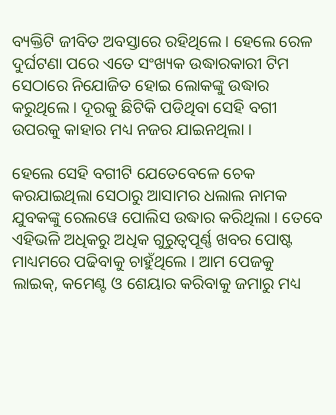ବ୍ୟକ୍ତିଟି ଜୀବିତ ଅବସ୍ତାରେ ରହିଥିଲେ । ହେଲେ ରେଳ ଦୁର୍ଘଟଣା ପରେ ଏତେ ସଂଖ୍ୟକ ଉଦ୍ଧାରକାରୀ ଟିମ ସେଠାରେ ନିଯୋଜିତ ହୋଇ ଲୋକଙ୍କୁ ଉଦ୍ଧାର କରୁଥିଲେ । ଦୂରକୁ ଛିଟିକି ପଡିଥିବା ସେହି ବଗୀ ଉପରକୁ କାହାର ମଧ୍ୟ ନଜର ଯାଇନଥିଲା ।

ହେଲେ ସେହି ବଗୀଟି ଯେତେବେଳେ ଚେକ କରଯାଇଥିଲା ସେଠାରୁ ଆସାମର ଧଲାଲ ନାମକ ଯୁବକଙ୍କୁ ରେଲୱେ ପୋଲିସ ଉଦ୍ଧାର କରିଥିଲା । ତେବେ ଏହିଭଳି ଅଧିକରୁ ଅଧିକ ଗୁରୁତ୍ଵପୂର୍ଣ୍ଣ ଖବର ପୋଷ୍ଟ ମାଧ୍ୟମରେ ପଢିବାକୁ ଚାହୁଁଥିଲେ । ଆମ ପେଜକୁ ଲାଇକ୍, କମେଣ୍ଟ ଓ ଶେୟାର କରିବାକୁ ଜମାରୁ ମଧ୍ୟ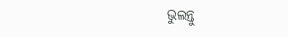ଭୁଲନ୍ତୁ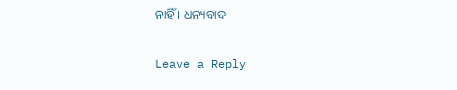ନାହିଁ । ଧନ୍ୟବାଦ

Leave a Reply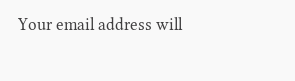Your email address will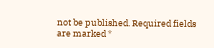not be published. Required fields are marked *